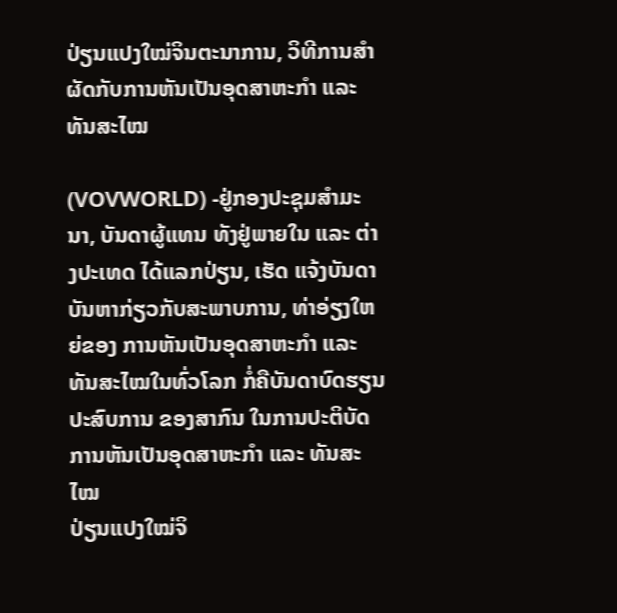ປ່ຽນແປງໃໝ່ຈິນຕະນາການ, ວິທີການສຳຜັດກັບການຫັນເປັນອຸດສາຫະກຳ ແລະ ທັນສະໄໝ

(VOVWORLD) -ຢູ່ກອງປະຊຸມສຳມະນາ, ບັນດາຜູ້ແທນ ທັງຢູ່ພາຍໃນ ແລະ ຕ່າງປະເທດ ໄດ້ແລກປ່ຽນ, ເຮັດ ແຈ້ງບັນດາບັນຫາກ່ຽວກັບສະພາບການ, ທ່າອ່ຽງໃຫຍ່ຂອງ ການຫັນເປັນອຸດສາຫະກຳ ແລະ ທັນສະໄໝໃນທົ່ວໂລກ ກໍ່ຄືບັນດາບົດຮຽນປະສົບການ ຂອງສາກົນ ໃນການປະຕິບັດການຫັນເປັນອຸດສາຫະກຳ ແລະ ທັນສະໄໝ
ປ່ຽນແປງໃໝ່ຈິ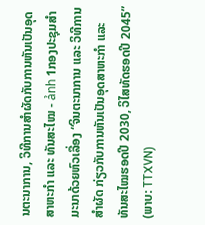ນຕະນາການ, ວິທີການສຳຜັດກັບການຫັນເປັນອຸດສາຫະກຳ ແລະ ທັນສະໄໝ - ảnh 1ກອງປະຊຸມສຳມະນາດ້ວຍຫົວເລື່ອງ “ຈິນຕະນາການ ແລະ ວິທີການສຳຜັດ ກ່ຽວກັບການຫັນເປັນອຸດສາຫະກຳ ແລະ ທັນສະໄໝຮອດປີ 2030, ວິໄສທັດຮອດປີ 2045” (ພາບ: TTXVN)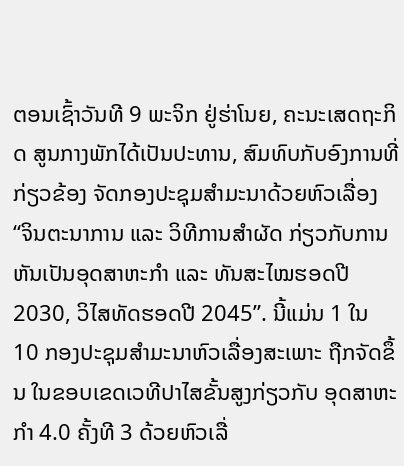ຕອນເຊົ້າວັນທີ 9 ພະຈິກ ຢູ່ຮ່າໂນຍ, ຄະນະເສດຖະກິດ ສູນກາງພັກໄດ້ເປັນປະທານ, ສົມທົບກັບອົງການທີ່ກ່ຽວຂ້ອງ ຈັດກອງປະຊຸມສຳມະນາດ້ວຍຫົວເລື່ອງ “ຈິນຕະນາການ ແລະ ວິທີການສຳຜັດ ກ່ຽວກັບການຫັນເປັນອຸດສາຫະກຳ ແລະ ທັນສະໄໝຮອດປີ 2030, ວິໄສທັດຮອດປີ 2045”. ນີ້ແມ່ນ 1 ໃນ 10 ກອງປະຊຸມສຳມະນາຫົວເລື່ອງສະເພາະ ຖືກຈັດຂຶ້ນ ໃນຂອບເຂດເວທີປາໄສຂັ້ນສູງກ່ຽວກັບ ອຸດສາຫະກຳ 4.0 ຄັ້ງທີ 3 ດ້ວຍຫົວເລື່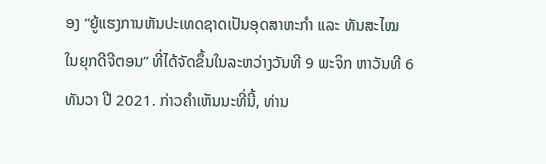ອງ “ຍູ້ແຮງການຫັນປະເທດຊາດເປັນອຸດສາຫະກຳ ແລະ ທັນສະໄໝ ໃນຍຸກດີຈີຕອນ” ທີ່ໄດ້ຈັດຂຶ້ນໃນລະຫວ່າງວັນທີ 9 ພະຈິກ ຫາວັນທີ 6 ທັນວາ ປີ 2021. ກ່າວຄຳເຫັນນະທີ່ນີ້, ທ່ານ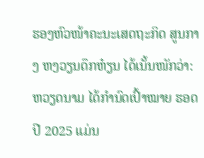ຮອງຫົວໜ້າຄະນະເສດຖະກິດ ສູນກາງ ຫງວຽນດຶກຫ໋ຽນ ໄດ້ເນັ້ນໜັກວ່າ: ຫວຽດນາມ ໄດ້ກຳນົດເປົ້າໝາຍ ຮອດປີ 2025 ແມ່ນ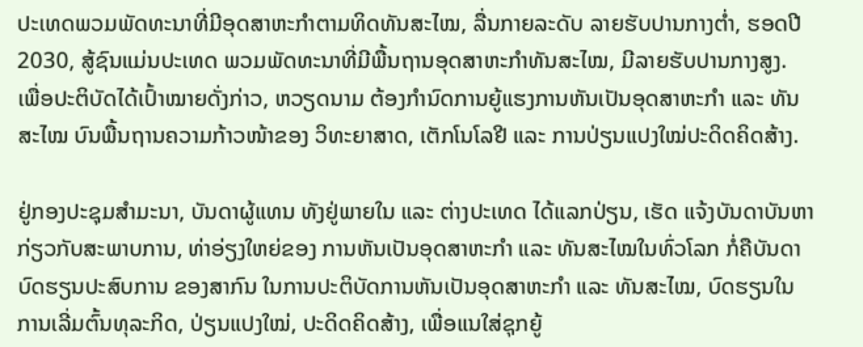ປະເທດພວມພັດທະນາທີ່ມີອຸດສາຫະກຳຕາມທິດທັນສະໄໝ, ລື່ນກາຍລະດັບ ລາຍຮັບປານກາງຕ່ຳ, ຮອດປີ 2030, ສູ້ຊົນແມ່ນປະເທດ ພວມພັດທະນາທີ່ມີພື້ນຖານອຸດສາຫະກຳທັນສະໄໝ, ມີລາຍຮັບປານກາງສູງ. ເພື່ອປະຕິບັດໄດ້ເປົ້າໝາຍດັ່ງກ່າວ, ຫວຽດນາມ ຕ້ອງກຳນົດການຍູ້ແຮງການຫັນເປັນອຸດສາຫະກຳ ແລະ ທັນສະໄໝ ບົນພື້ນຖານຄວາມກ້າວໜ້າຂອງ ວິທະຍາສາດ, ເຕັກໂນໂລຢີ ແລະ ການປ່ຽນແປງໃໝ່ປະດິດຄິດສ້າງ.

ຢູ່ກອງປະຊຸມສຳມະນາ, ບັນດາຜູ້ແທນ ທັງຢູ່ພາຍໃນ ແລະ ຕ່າງປະເທດ ໄດ້ແລກປ່ຽນ, ເຮັດ ແຈ້ງບັນດາບັນຫາກ່ຽວກັບສະພາບການ, ທ່າອ່ຽງໃຫຍ່ຂອງ ການຫັນເປັນອຸດສາຫະກຳ ແລະ ທັນສະໄໝໃນທົ່ວໂລກ ກໍ່ຄືບັນດາບົດຮຽນປະສົບການ ຂອງສາກົນ ໃນການປະຕິບັດການຫັນເປັນອຸດສາຫະກຳ ແລະ ທັນສະໄໝ, ບົດຮຽນໃນການເລີ່ມຕົ້ນທຸລະກິດ, ປ່ຽນແປງໃໝ່, ປະດິດຄິດສ້າງ, ເພື່ອແນໃສ່ຊຸກຍູ້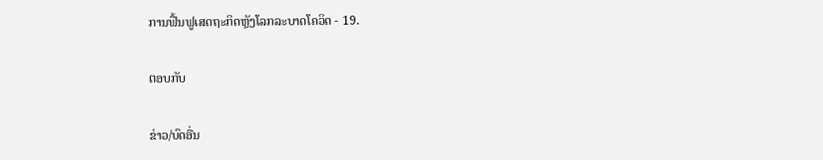ການຟື້ນຟູເສດຖະກິດຫຼັງໂລກລະບາດໂຄວິດ - 19.

ຕອບກັບ

ຂ່າວ/ບົດອື່ນ